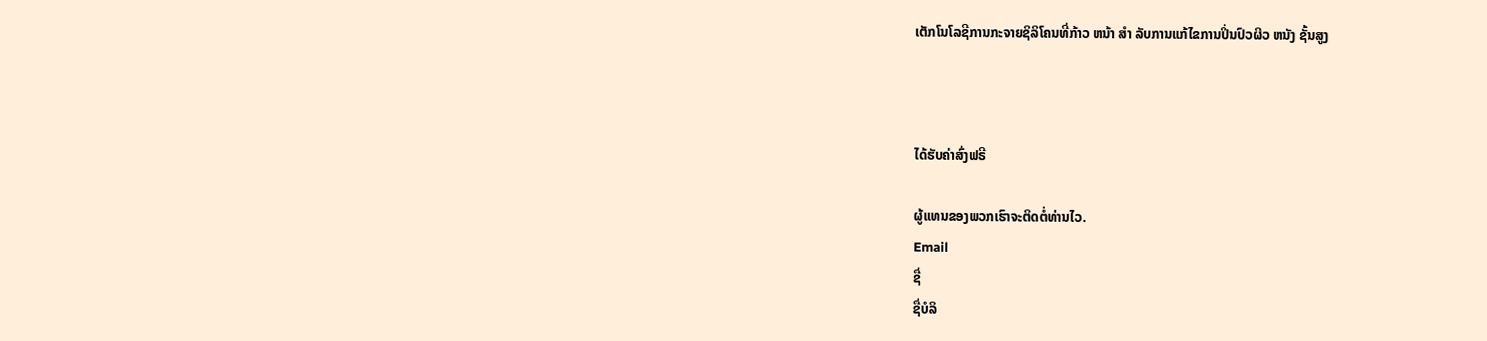ເຕັກໂນໂລຊີການກະຈາຍຊິລິໂຄນທີ່ກ້າວ ຫນ້າ ສໍາ ລັບການແກ້ໄຂການປິ່ນປົວຜິວ ຫນັງ ຊັ້ນສູງ



ໄດ້ຮັບຄ່າສົ່ງຟຣີ

ຜູ້ແທນຂອງພວກເຮົາຈະຕິດຕໍ່ທ່ານໄວ.
Email
ຊື່
ຊື່ບໍລິ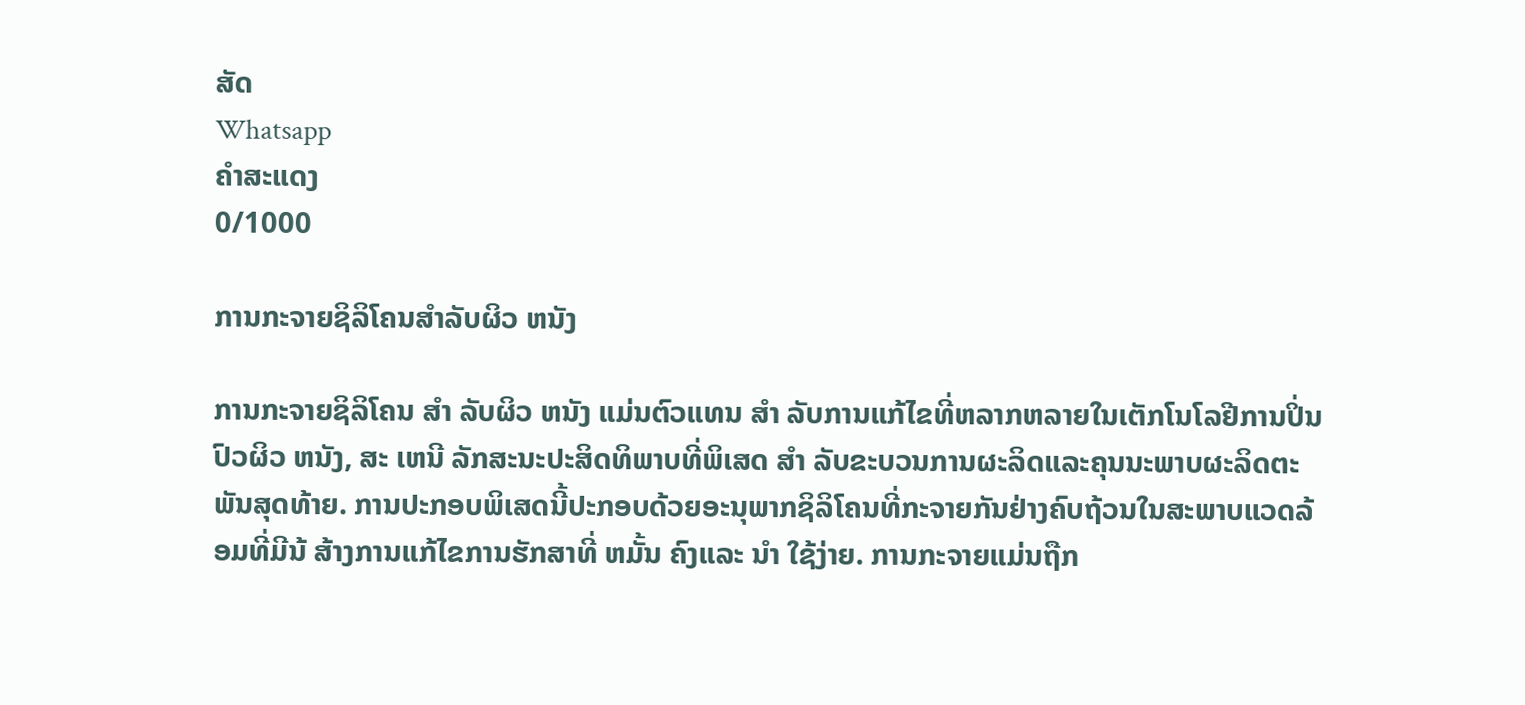ສັດ
Whatsapp
ຄຳສະແດງ
0/1000

ການກະຈາຍຊິລິໂຄນສໍາລັບຜິວ ຫນັງ

ການກະຈາຍຊິລິໂຄນ ສໍາ ລັບຜິວ ຫນັງ ແມ່ນຕົວແທນ ສໍາ ລັບການແກ້ໄຂທີ່ຫລາກຫລາຍໃນເຕັກໂນໂລຢີການປິ່ນປົວຜິວ ຫນັງ, ສະ ເຫນີ ລັກສະນະປະສິດທິພາບທີ່ພິເສດ ສໍາ ລັບຂະບວນການຜະລິດແລະຄຸນນະພາບຜະລິດຕະພັນສຸດທ້າຍ. ການປະກອບພິເສດນີ້ປະກອບດ້ວຍອະນຸພາກຊິລິໂຄນທີ່ກະຈາຍກັນຢ່າງຄົບຖ້ວນໃນສະພາບແວດລ້ອມທີ່ມີນ້ ສ້າງການແກ້ໄຂການຮັກສາທີ່ ຫມັ້ນ ຄົງແລະ ນໍາ ໃຊ້ງ່າຍ. ການກະຈາຍແມ່ນຖືກ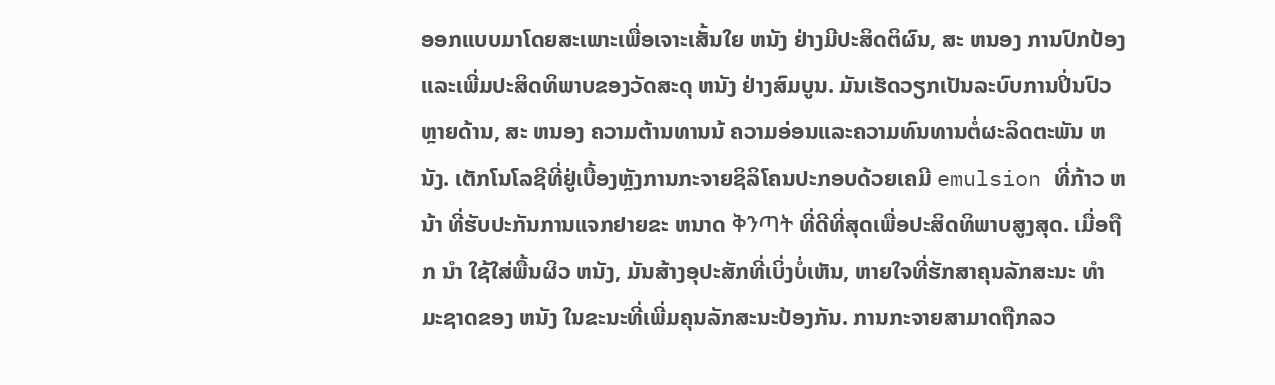ອອກແບບມາໂດຍສະເພາະເພື່ອເຈາະເສັ້ນໃຍ ຫນັງ ຢ່າງມີປະສິດຕິຜົນ, ສະ ຫນອງ ການປົກປ້ອງແລະເພີ່ມປະສິດທິພາບຂອງວັດສະດຸ ຫນັງ ຢ່າງສົມບູນ. ມັນເຮັດວຽກເປັນລະບົບການປິ່ນປົວຫຼາຍດ້ານ, ສະ ຫນອງ ຄວາມຕ້ານທານນ້ ຄວາມອ່ອນແລະຄວາມທົນທານຕໍ່ຜະລິດຕະພັນ ຫນັງ. ເຕັກໂນໂລຊີທີ່ຢູ່ເບື້ອງຫຼັງການກະຈາຍຊິລິໂຄນປະກອບດ້ວຍເຄມີ emulsion ທີ່ກ້າວ ຫນ້າ ທີ່ຮັບປະກັນການແຈກຢາຍຂະ ຫນາດ ቅንጣት ທີ່ດີທີ່ສຸດເພື່ອປະສິດທິພາບສູງສຸດ. ເມື່ອຖືກ ນໍາ ໃຊ້ໃສ່ພື້ນຜິວ ຫນັງ, ມັນສ້າງອຸປະສັກທີ່ເບິ່ງບໍ່ເຫັນ, ຫາຍໃຈທີ່ຮັກສາຄຸນລັກສະນະ ທໍາ ມະຊາດຂອງ ຫນັງ ໃນຂະນະທີ່ເພີ່ມຄຸນລັກສະນະປ້ອງກັນ. ການກະຈາຍສາມາດຖືກລວ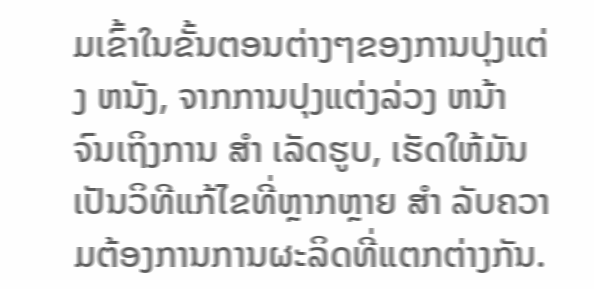ມເຂົ້າໃນຂັ້ນຕອນຕ່າງໆຂອງການປຸງແຕ່ງ ຫນັງ, ຈາກການປຸງແຕ່ງລ່ວງ ຫນ້າ ຈົນເຖິງການ ສໍາ ເລັດຮູບ, ເຮັດໃຫ້ມັນເປັນວິທີແກ້ໄຂທີ່ຫຼາກຫຼາຍ ສໍາ ລັບຄວາມຕ້ອງການການຜະລິດທີ່ແຕກຕ່າງກັນ.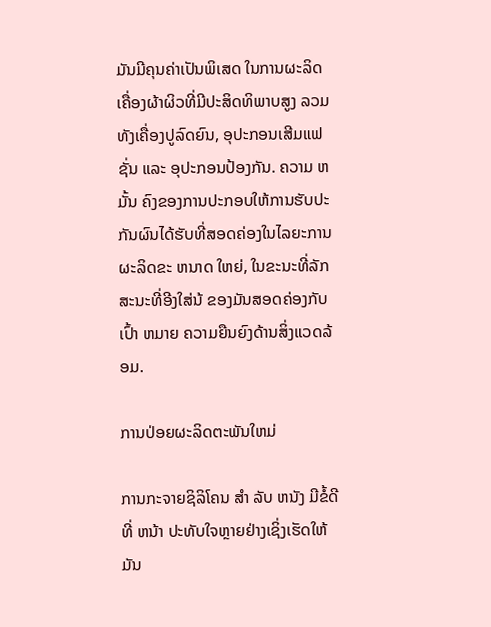ມັນມີຄຸນຄ່າເປັນພິເສດ ໃນການຜະລິດເຄື່ອງຜ້າຜິວທີ່ມີປະສິດທິພາບສູງ ລວມທັງເຄື່ອງປູລົດຍົນ, ອຸປະກອນເສີມແຟຊັ່ນ ແລະ ອຸປະກອນປ້ອງກັນ. ຄວາມ ຫມັ້ນ ຄົງຂອງການປະກອບໃຫ້ການຮັບປະກັນຜົນໄດ້ຮັບທີ່ສອດຄ່ອງໃນໄລຍະການຜະລິດຂະ ຫນາດ ໃຫຍ່, ໃນຂະນະທີ່ລັກສະນະທີ່ອີງໃສ່ນ້ ຂອງມັນສອດຄ່ອງກັບເປົ້າ ຫມາຍ ຄວາມຍືນຍົງດ້ານສິ່ງແວດລ້ອມ.

ການປ່ອຍຜະລິດຕະພັນໃຫມ່

ການກະຈາຍຊິລິໂຄນ ສໍາ ລັບ ຫນັງ ມີຂໍ້ດີທີ່ ຫນ້າ ປະທັບໃຈຫຼາຍຢ່າງເຊິ່ງເຮັດໃຫ້ມັນ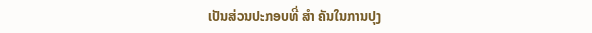ເປັນສ່ວນປະກອບທີ່ ສໍາ ຄັນໃນການປຸງ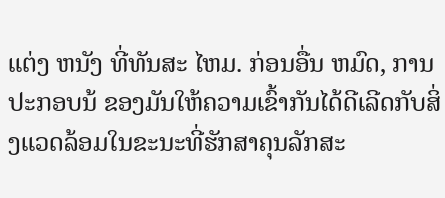ແຕ່ງ ຫນັງ ທີ່ທັນສະ ໄຫມ. ກ່ອນອື່ນ ຫມົດ, ການປະກອບນ້ ຂອງມັນໃຫ້ຄວາມເຂົ້າກັນໄດ້ດີເລີດກັບສິ່ງແວດລ້ອມໃນຂະນະທີ່ຮັກສາຄຸນລັກສະ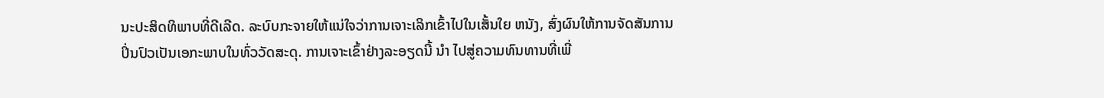ນະປະສິດທິພາບທີ່ດີເລີດ. ລະບົບກະຈາຍໃຫ້ແນ່ໃຈວ່າການເຈາະເລິກເຂົ້າໄປໃນເສັ້ນໃຍ ຫນັງ, ສົ່ງຜົນໃຫ້ການຈັດສັນການປິ່ນປົວເປັນເອກະພາບໃນທົ່ວວັດສະດຸ. ການເຈາະເຂົ້າຢ່າງລະອຽດນີ້ ນໍາ ໄປສູ່ຄວາມທົນທານທີ່ເພີ່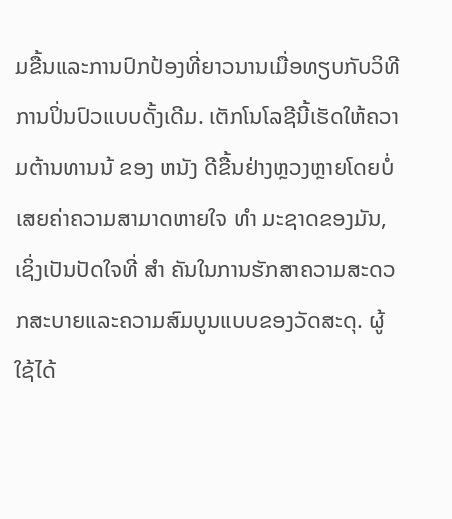ມຂື້ນແລະການປົກປ້ອງທີ່ຍາວນານເມື່ອທຽບກັບວິທີການປິ່ນປົວແບບດັ້ງເດີມ. ເຕັກໂນໂລຊີນີ້ເຮັດໃຫ້ຄວາມຕ້ານທານນ້ ຂອງ ຫນັງ ດີຂື້ນຢ່າງຫຼວງຫຼາຍໂດຍບໍ່ເສຍຄ່າຄວາມສາມາດຫາຍໃຈ ທໍາ ມະຊາດຂອງມັນ, ເຊິ່ງເປັນປັດໃຈທີ່ ສໍາ ຄັນໃນການຮັກສາຄວາມສະດວກສະບາຍແລະຄວາມສົມບູນແບບຂອງວັດສະດຸ. ຜູ້ໃຊ້ໄດ້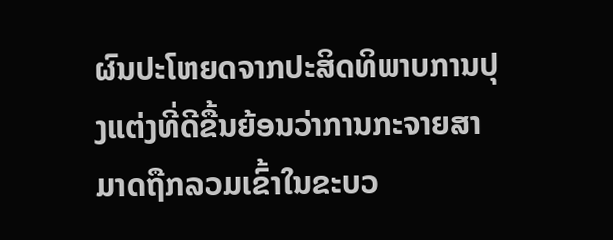ຜົນປະໂຫຍດຈາກປະສິດທິພາບການປຸງແຕ່ງທີ່ດີຂື້ນຍ້ອນວ່າການກະຈາຍສາມາດຖືກລວມເຂົ້າໃນຂະບວ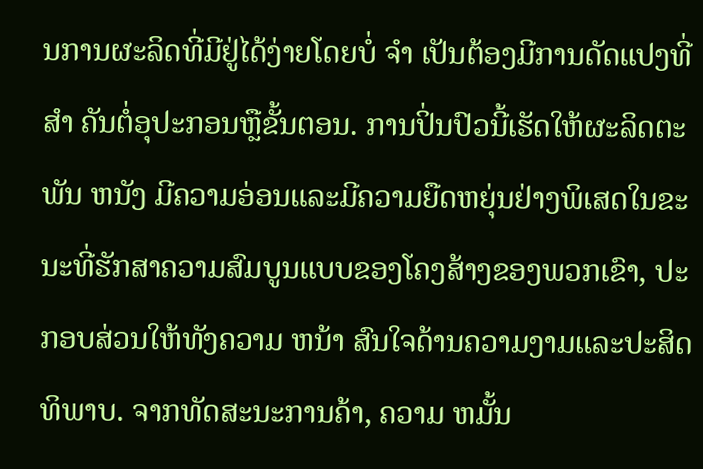ນການຜະລິດທີ່ມີຢູ່ໄດ້ງ່າຍໂດຍບໍ່ ຈໍາ ເປັນຕ້ອງມີການດັດແປງທີ່ ສໍາ ຄັນຕໍ່ອຸປະກອນຫຼືຂັ້ນຕອນ. ການປິ່ນປົວນີ້ເຮັດໃຫ້ຜະລິດຕະພັນ ຫນັງ ມີຄວາມອ່ອນແລະມີຄວາມຍືດຫຍຸ່ນຢ່າງພິເສດໃນຂະນະທີ່ຮັກສາຄວາມສົມບູນແບບຂອງໂຄງສ້າງຂອງພວກເຂົາ, ປະກອບສ່ວນໃຫ້ທັງຄວາມ ຫນ້າ ສົນໃຈດ້ານຄວາມງາມແລະປະສິດທິພາບ. ຈາກທັດສະນະການຄ້າ, ຄວາມ ຫມັ້ນ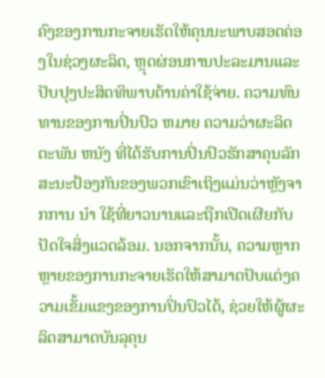ຄົງຂອງການກະຈາຍເຮັດໃຫ້ຄຸນນະພາບສອດຄ່ອງໃນຊ່ວງຜະລິດ, ຫຼຸດຜ່ອນການປະລະມານແລະປັບປຸງປະສິດທິພາບດ້ານຄ່າໃຊ້ຈ່າຍ. ຄວາມທົນທານຂອງການປິ່ນປົວ ຫມາຍ ຄວາມວ່າຜະລິດຕະພັນ ຫນັງ ທີ່ໄດ້ຮັບການປິ່ນປົວຮັກສາຄຸນລັກສະນະປ້ອງກັນຂອງພວກເຂົາເຖິງແມ່ນວ່າຫຼັງຈາກການ ນໍາ ໃຊ້ທີ່ຍາວນານແລະຖືກເປີດເຜີຍກັບປັດໃຈສິ່ງແວດລ້ອມ. ນອກຈາກນັ້ນ, ຄວາມຫຼາກຫຼາຍຂອງການກະຈາຍເຮັດໃຫ້ສາມາດປັບແຕ່ງຄວາມເຂັ້ມແຂງຂອງການປິ່ນປົວໄດ້, ຊ່ວຍໃຫ້ຜູ້ຜະລິດສາມາດບັນລຸຄຸນ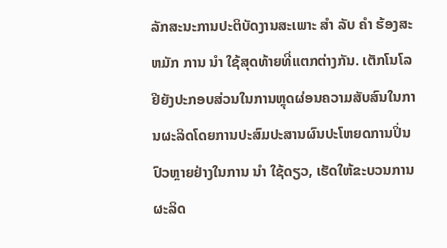ລັກສະນະການປະຕິບັດງານສະເພາະ ສໍາ ລັບ ຄໍາ ຮ້ອງສະ ຫມັກ ການ ນໍາ ໃຊ້ສຸດທ້າຍທີ່ແຕກຕ່າງກັນ. ເຕັກໂນໂລຢີຍັງປະກອບສ່ວນໃນການຫຼຸດຜ່ອນຄວາມສັບສົນໃນການຜະລິດໂດຍການປະສົມປະສານຜົນປະໂຫຍດການປິ່ນປົວຫຼາຍຢ່າງໃນການ ນໍາ ໃຊ້ດຽວ, ເຮັດໃຫ້ຂະບວນການຜະລິດ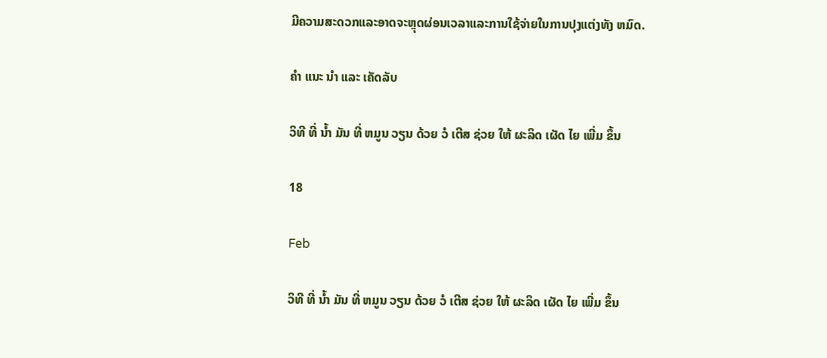ມີຄວາມສະດວກແລະອາດຈະຫຼຸດຜ່ອນເວລາແລະການໃຊ້ຈ່າຍໃນການປຸງແຕ່ງທັງ ຫມົດ.

ຄໍາ ແນະ ນໍາ ແລະ ເຄັດລັບ

ວິທີ ທີ່ ນ້ຳ ມັນ ທີ່ ຫມູນ ວຽນ ດ້ວຍ ວໍ ເຕີສ ຊ່ວຍ ໃຫ້ ຜະລິດ ເຜັດ ໄຍ ເພີ່ມ ຂຶ້ນ

18

Feb

ວິທີ ທີ່ ນ້ຳ ມັນ ທີ່ ຫມູນ ວຽນ ດ້ວຍ ວໍ ເຕີສ ຊ່ວຍ ໃຫ້ ຜະລິດ ເຜັດ ໄຍ ເພີ່ມ ຂຶ້ນ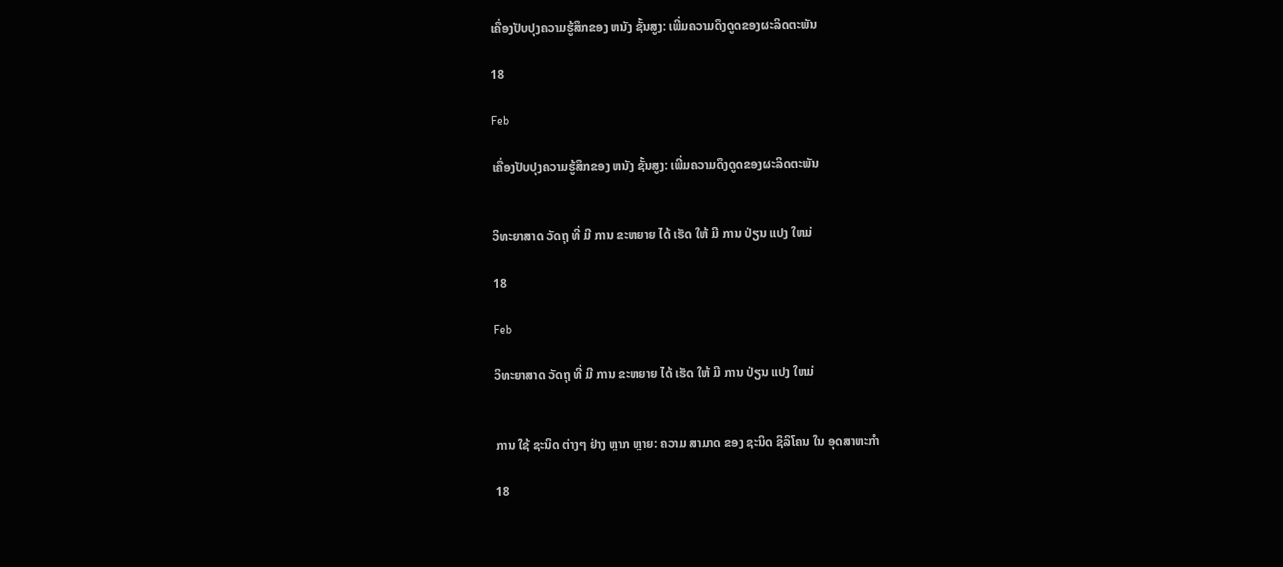ເຄື່ອງປັບປຸງຄວາມຮູ້ສຶກຂອງ ຫນັງ ຊັ້ນສູງ: ເພີ່ມຄວາມດຶງດູດຂອງຜະລິດຕະພັນ

18

Feb

ເຄື່ອງປັບປຸງຄວາມຮູ້ສຶກຂອງ ຫນັງ ຊັ້ນສູງ: ເພີ່ມຄວາມດຶງດູດຂອງຜະລິດຕະພັນ


ວິທະຍາສາດ ວັດຖຸ ທີ່ ມີ ການ ຂະຫຍາຍ ໄດ້ ເຮັດ ໃຫ້ ມີ ການ ປ່ຽນ ແປງ ໃຫມ່

18

Feb

ວິທະຍາສາດ ວັດຖຸ ທີ່ ມີ ການ ຂະຫຍາຍ ໄດ້ ເຮັດ ໃຫ້ ມີ ການ ປ່ຽນ ແປງ ໃຫມ່


ການ ໃຊ້ ຊະນິດ ຕ່າງໆ ຢ່າງ ຫຼາກ ຫຼາຍ: ຄວາມ ສາມາດ ຂອງ ຊະນິດ ຊິລິໂຄນ ໃນ ອຸດສາຫະກໍາ

18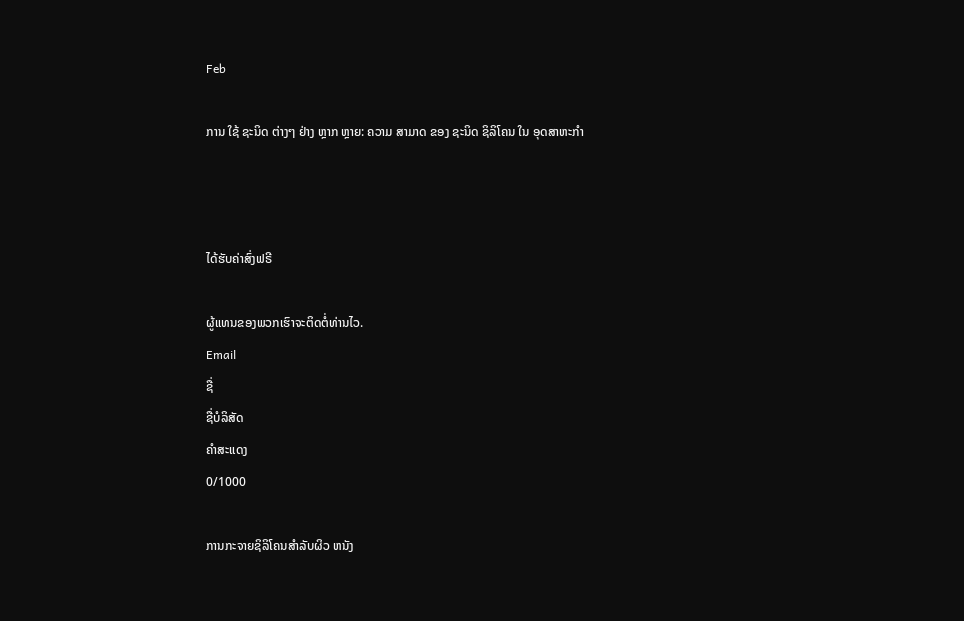Feb

ການ ໃຊ້ ຊະນິດ ຕ່າງໆ ຢ່າງ ຫຼາກ ຫຼາຍ: ຄວາມ ສາມາດ ຂອງ ຊະນິດ ຊິລິໂຄນ ໃນ ອຸດສາຫະກໍາ



ໄດ້ຮັບຄ່າສົ່ງຟຣີ

ຜູ້ແທນຂອງພວກເຮົາຈະຕິດຕໍ່ທ່ານໄວ.
Email
ຊື່
ຊື່ບໍລິສັດ
ຄຳສະແດງ
0/1000

ການກະຈາຍຊິລິໂຄນສໍາລັບຜິວ ຫນັງ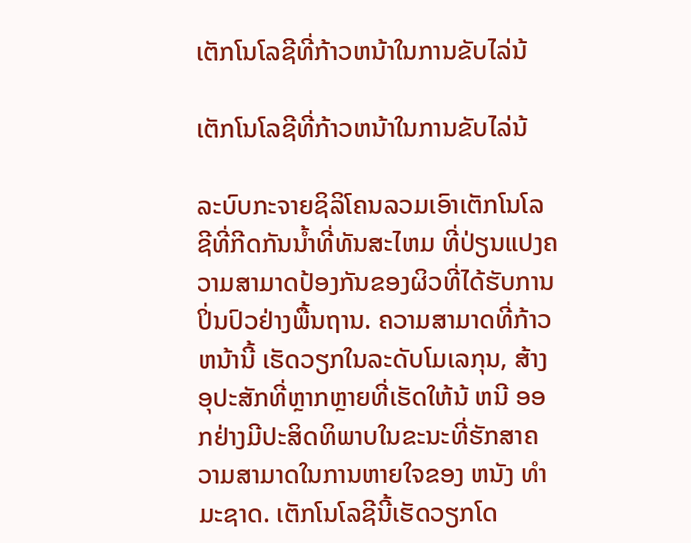ເຕັກໂນໂລຊີທີ່ກ້າວຫນ້າໃນການຂັບໄລ່ນ້

ເຕັກໂນໂລຊີທີ່ກ້າວຫນ້າໃນການຂັບໄລ່ນ້

ລະບົບກະຈາຍຊິລິໂຄນລວມເອົາເຕັກໂນໂລຊີທີ່ກີດກັນນ້ຳທີ່ທັນສະໄຫມ ທີ່ປ່ຽນແປງຄວາມສາມາດປ້ອງກັນຂອງຜິວທີ່ໄດ້ຮັບການປິ່ນປົວຢ່າງພື້ນຖານ. ຄວາມສາມາດທີ່ກ້າວຫນ້ານີ້ ເຮັດວຽກໃນລະດັບໂມເລກຸນ, ສ້າງອຸປະສັກທີ່ຫຼາກຫຼາຍທີ່ເຮັດໃຫ້ນ້ ຫນີ ອອກຢ່າງມີປະສິດທິພາບໃນຂະນະທີ່ຮັກສາຄວາມສາມາດໃນການຫາຍໃຈຂອງ ຫນັງ ທໍາ ມະຊາດ. ເຕັກໂນໂລຊີນີ້ເຮັດວຽກໂດ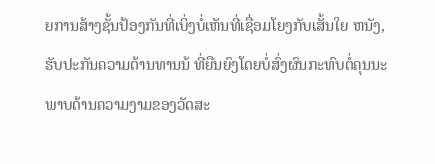ຍການສ້າງຊັ້ນປ້ອງກັນທີ່ເບິ່ງບໍ່ເຫັນທີ່ເຊື່ອມໂຍງກັບເສັ້ນໃຍ ຫນັງ, ຮັບປະກັນຄວາມຕ້ານທານນ້ ທີ່ຍືນຍົງໂດຍບໍ່ສົ່ງຜົນກະທົບຕໍ່ຄຸນນະພາບດ້ານຄວາມງາມຂອງວັດສະ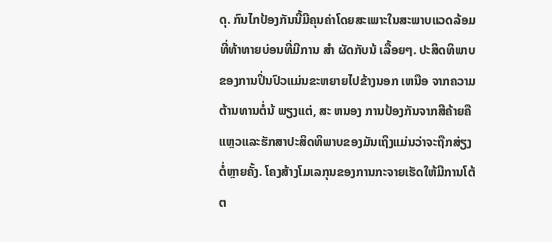ດຸ. ກົນໄກປ້ອງກັນນີ້ມີຄຸນຄ່າໂດຍສະເພາະໃນສະພາບແວດລ້ອມທີ່ທ້າທາຍບ່ອນທີ່ມີການ ສໍາ ຜັດກັບນ້ ເລື້ອຍໆ. ປະສິດທິພາບຂອງການປິ່ນປົວແມ່ນຂະຫຍາຍໄປຂ້າງນອກ ເຫນືອ ຈາກຄວາມຕ້ານທານຕໍ່ນ້ ພຽງແຕ່, ສະ ຫນອງ ການປ້ອງກັນຈາກສີຄ້າຍຄືແຫຼວແລະຮັກສາປະສິດທິພາບຂອງມັນເຖິງແມ່ນວ່າຈະຖືກສ່ຽງຕໍ່ຫຼາຍຄັ້ງ. ໂຄງສ້າງໂມເລກຸນຂອງການກະຈາຍເຮັດໃຫ້ມີການໂຕ້ຕ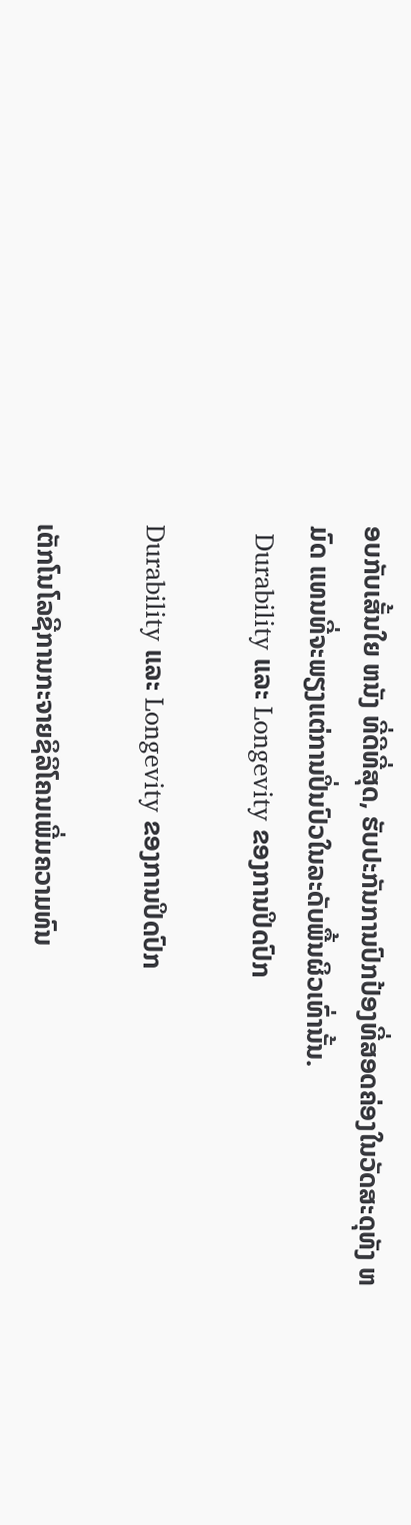ອບກັບເສັ້ນໃຍ ຫນັງ ທີ່ດີທີ່ສຸດ, ຮັບປະກັນການປົກປ້ອງທີ່ສອດຄ່ອງໃນວັດສະດຸທັງ ຫມົດ ແທນທີ່ຈະພຽງແຕ່ການປິ່ນປົວໃນລະດັບພື້ນຜິວເທົ່ານັ້ນ.
 Durability ແລະ Longevity ຂອງການປິດປົກ

Durability ແລະ Longevity ຂອງການປິດປົກ

ເຕັກໂນໂລຊີການກະຈາຍຊິລິໂຄນເພີ່ມຄວາມທົນ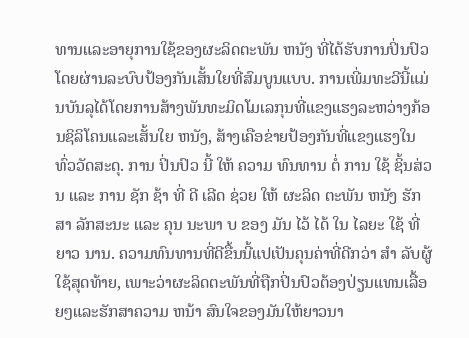ທານແລະອາຍຸການໃຊ້ຂອງຜະລິດຕະພັນ ຫນັງ ທີ່ໄດ້ຮັບການປິ່ນປົວໂດຍຜ່ານລະບົບປ້ອງກັນເສັ້ນໃຍທີ່ສົມບູນແບບ. ການເພີ່ມທະວີນີ້ແມ່ນບັນລຸໄດ້ໂດຍການສ້າງພັນທະມິດໂມເລກຸນທີ່ແຂງແຮງລະຫວ່າງກ້ອນຊິລິໂຄນແລະເສັ້ນໃຍ ຫນັງ, ສ້າງເຄືອຂ່າຍປ້ອງກັນທີ່ແຂງແຮງໃນທົ່ວວັດສະດຸ. ການ ປິ່ນປົວ ນີ້ ໃຫ້ ຄວາມ ທົນທານ ຕໍ່ ການ ໃຊ້ ຊິ້ນສ່ວນ ແລະ ການ ຊັກ ຊ້າ ທີ່ ດີ ເລີດ ຊ່ວຍ ໃຫ້ ຜະລິດ ຕະພັນ ຫນັງ ຮັກສາ ລັກສະນະ ແລະ ຄຸນ ນະພາ ບ ຂອງ ມັນ ໄວ້ ໄດ້ ໃນ ໄລຍະ ໃຊ້ ທີ່ ຍາວ ນານ. ຄວາມທົນທານທີ່ດີຂື້ນນີ້ແປເປັນຄຸນຄ່າທີ່ດີກວ່າ ສໍາ ລັບຜູ້ໃຊ້ສຸດທ້າຍ, ເພາະວ່າຜະລິດຕະພັນທີ່ຖືກປິ່ນປົວຕ້ອງປ່ຽນແທນເລື້ອຍໆແລະຮັກສາຄວາມ ຫນ້າ ສົນໃຈຂອງມັນໃຫ້ຍາວນາ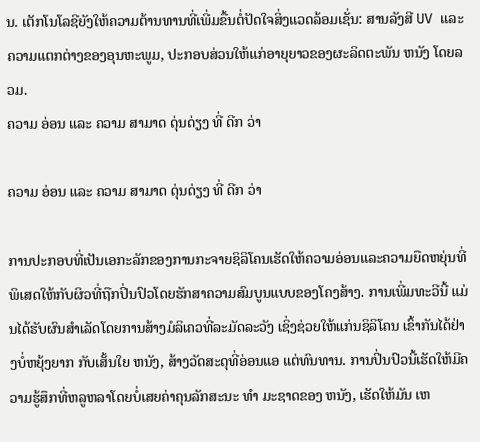ນ. ເຕັກໂນໂລຊີຍັງໃຫ້ຄວາມຕ້ານທານທີ່ເພີ່ມຂື້ນຕໍ່ປັດໃຈສິ່ງແວດລ້ອມເຊັ່ນ: ສານລັງສີ UV ແລະຄວາມແຕກຕ່າງຂອງອຸນຫະພູມ, ປະກອບສ່ວນໃຫ້ແກ່ອາຍຸຍາວຂອງຜະລິດຕະພັນ ຫນັງ ໂດຍລວມ.
ຄວາມ ອ່ອນ ແລະ ຄວາມ ສາມາດ ດຸ່ນດ່ຽງ ທີ່ ດີກ ວ່າ

ຄວາມ ອ່ອນ ແລະ ຄວາມ ສາມາດ ດຸ່ນດ່ຽງ ທີ່ ດີກ ວ່າ

ການປະກອບທີ່ເປັນເອກະລັກຂອງການກະຈາຍຊິລິໂຄນເຮັດໃຫ້ຄວາມອ່ອນແລະຄວາມຍືດຫຍຸ່ນທີ່ພິເສດໃຫ້ກັບຜິວທີ່ຖືກປິ່ນປົວໂດຍຮັກສາຄວາມສົມບູນແບບຂອງໂຄງສ້າງ. ການເພີ່ມທະວີນີ້ ແມ່ນໄດ້ຮັບຜົນສໍາເລັດໂດຍການສ້າງມໍລິເຄວທີ່ລະມັດລະວັງ ເຊິ່ງຊ່ວຍໃຫ້ແກ່ນຊິລິໂຄນ ເຂົ້າກັນໄດ້ຢ່າງບໍ່ຫຍຸ້ງຍາກ ກັບເສັ້ນໃຍ ຫນັງ, ສ້າງວັດສະດຸທີ່ອ່ອນແອ ແຕ່ທົນທານ. ການປິ່ນປົວນີ້ເຮັດໃຫ້ມີຄວາມຮູ້ສຶກທີ່ຫລູຫລາໂດຍບໍ່ເສຍຄ່າຄຸນລັກສະນະ ທໍາ ມະຊາດຂອງ ຫນັງ, ເຮັດໃຫ້ມັນ ເຫ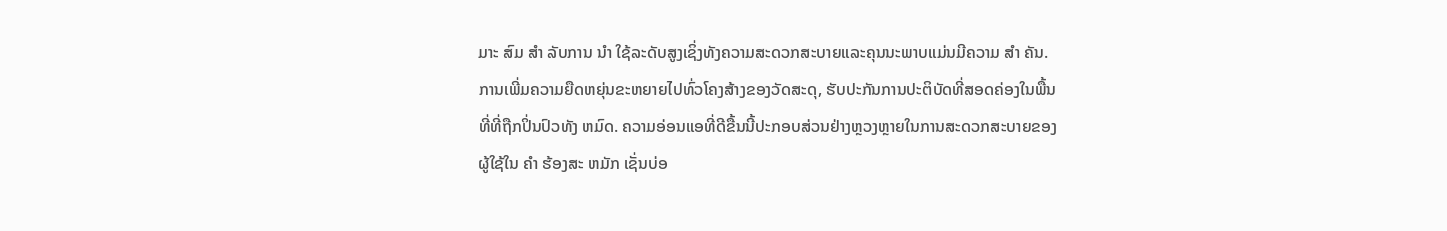ມາະ ສົມ ສໍາ ລັບການ ນໍາ ໃຊ້ລະດັບສູງເຊິ່ງທັງຄວາມສະດວກສະບາຍແລະຄຸນນະພາບແມ່ນມີຄວາມ ສໍາ ຄັນ. ການເພີ່ມຄວາມຍືດຫຍຸ່ນຂະຫຍາຍໄປທົ່ວໂຄງສ້າງຂອງວັດສະດຸ, ຮັບປະກັນການປະຕິບັດທີ່ສອດຄ່ອງໃນພື້ນທີ່ທີ່ຖືກປິ່ນປົວທັງ ຫມົດ. ຄວາມອ່ອນແອທີ່ດີຂື້ນນີ້ປະກອບສ່ວນຢ່າງຫຼວງຫຼາຍໃນການສະດວກສະບາຍຂອງຜູ້ໃຊ້ໃນ ຄໍາ ຮ້ອງສະ ຫມັກ ເຊັ່ນບ່ອ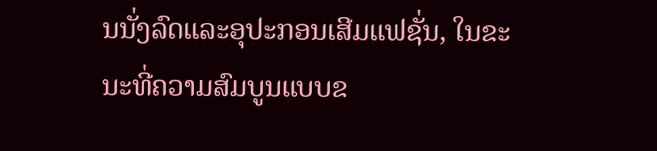ນນັ່ງລົດແລະອຸປະກອນເສີມແຟຊັ່ນ, ໃນຂະນະທີ່ຄວາມສົມບູນແບບຂ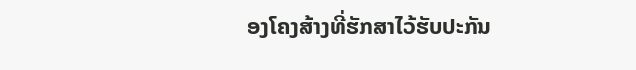ອງໂຄງສ້າງທີ່ຮັກສາໄວ້ຮັບປະກັນ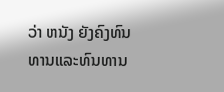ວ່າ ຫນັງ ຍັງຄົງທົນທານແລະທົນທານ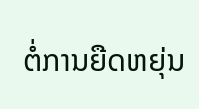ຕໍ່ການຍືດຫຍຸ່ນ